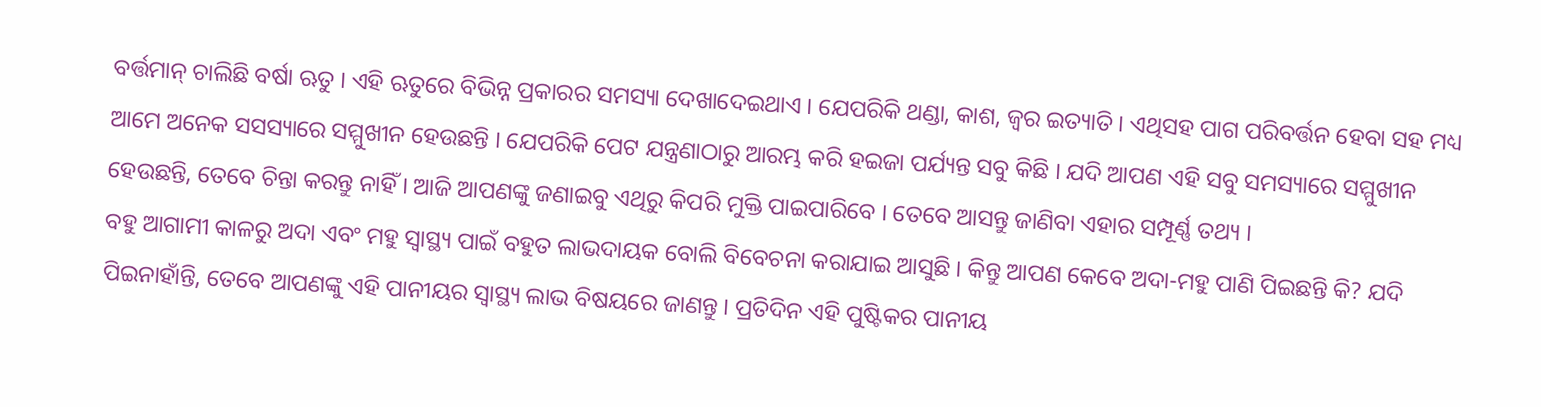ବର୍ତ୍ତମାନ୍ ଚାଲିଛି ବର୍ଷା ଋତୁ । ଏହି ଋତୁରେ ବିଭିନ୍ନ ପ୍ରକାରର ସମସ୍ୟା ଦେଖାଦେଇଥାଏ । ଯେପରିକି ଥଣ୍ଡା, କାଶ, ଜ୍ବର ଇତ୍ୟାତି । ଏଥିସହ ପାଗ ପରିବର୍ତ୍ତନ ହେବା ସହ ମଧ୍ୟ ଆମେ ଅନେକ ସସସ୍ୟାରେ ସମ୍ମୁଖୀନ ହେଉଛନ୍ତି । ଯେପରିକି ପେଟ ଯନ୍ତ୍ରଣାଠାରୁ ଆରମ୍ଭ କରି ହଇଜା ପର୍ଯ୍ୟନ୍ତ ସବୁ କିଛି । ଯଦି ଆପଣ ଏହି ସବୁ ସମସ୍ୟାରେ ସମ୍ମୁଖୀନ ହେଉଛନ୍ତି, ତେବେ ଚିନ୍ତା କରନ୍ତୁ ନାହିଁ । ଆଜି ଆପଣଙ୍କୁ ଜଣାଇବୁ ଏଥିରୁ କିପରି ମୁକ୍ତି ପାଇପାରିବେ । ତେବେ ଆସନ୍ତୁ ଜାଣିବା ଏହାର ସମ୍ପୂର୍ଣ୍ଣ ତଥ୍ୟ ।
ବହୁ ଆଗାମୀ କାଳରୁ ଅଦା ଏବଂ ମହୁ ସ୍ୱାସ୍ଥ୍ୟ ପାଇଁ ବହୁତ ଲାଭଦାୟକ ବୋଲି ବିବେଚନା କରାଯାଇ ଆସୁଛି । କିନ୍ତୁ ଆପଣ କେବେ ଅଦା-ମହୁ ପାଣି ପିଇଛନ୍ତି କି? ଯଦି ପିଇନାହାଁନ୍ତି, ତେବେ ଆପଣଙ୍କୁ ଏହି ପାନୀୟର ସ୍ୱାସ୍ଥ୍ୟ ଲାଭ ବିଷୟରେ ଜାଣନ୍ତୁ । ପ୍ରତିଦିନ ଏହି ପୁଷ୍ଟିକର ପାନୀୟ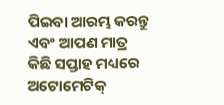ପିଇବା ଆରମ୍ଭ କରନ୍ତୁ ଏବଂ ଆପଣ ମାତ୍ର କିଛି ସପ୍ତାହ ମଧ୍ୟରେ ଅଟୋମେଟିକ୍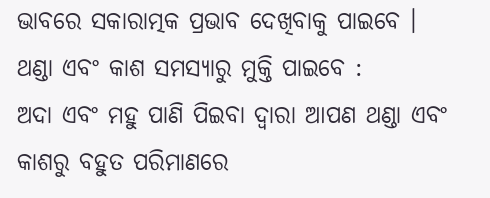ଭାବରେ ସକାରାତ୍ମକ ପ୍ରଭାବ ଦେଖିବାକୁ ପାଇବେ ।
ଥଣ୍ଡା ଏବଂ କାଶ ସମସ୍ୟାରୁ ମୁକ୍ତି ପାଇବେ :
ଅଦା ଏବଂ ମହୁ ପାଣି ପିଇବା ଦ୍ୱାରା ଆପଣ ଥଣ୍ଡା ଏବଂ କାଶରୁ ବହୁତ ପରିମାଣରେ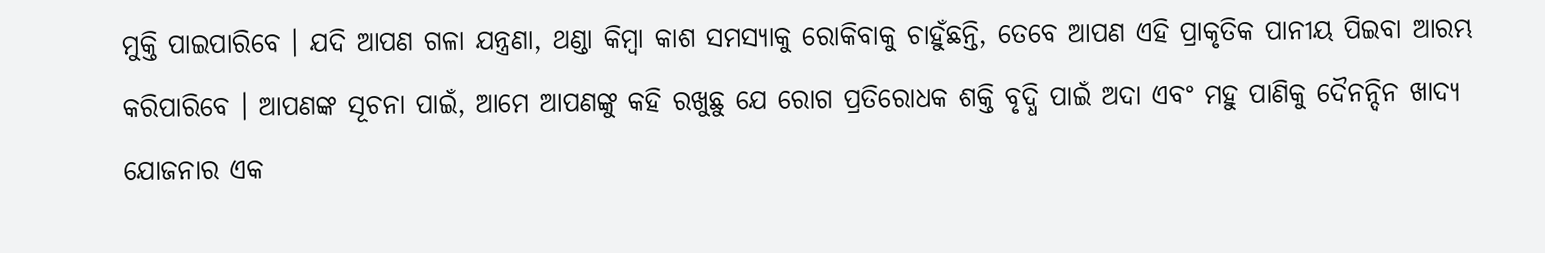ମୁକ୍ତି ପାଇପାରିବେ । ଯଦି ଆପଣ ଗଳା ଯନ୍ତ୍ରଣା, ଥଣ୍ଡା କିମ୍ବା କାଶ ସମସ୍ୟାକୁ ରୋକିବାକୁ ଚାହୁଁଛନ୍ତି, ତେବେ ଆପଣ ଏହି ପ୍ରାକୃତିକ ପାନୀୟ ପିଇବା ଆରମ୍ଭ କରିପାରିବେ । ଆପଣଙ୍କ ସୂଚନା ପାଇଁ, ଆମେ ଆପଣଙ୍କୁ କହି ରଖୁଛୁ ଯେ ରୋଗ ପ୍ରତିରୋଧକ ଶକ୍ତି ବୃଦ୍ଧି ପାଇଁ ଅଦା ଏବଂ ମହୁ ପାଣିକୁ ଦୈନନ୍ଦିନ ଖାଦ୍ୟ ଯୋଜନାର ଏକ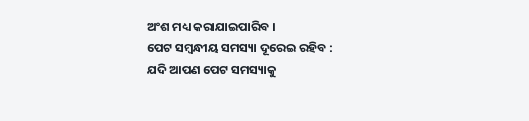ଅଂଶ ମଧ୍ୟ କରାଯାଇପାରିବ ।
ପେଟ ସମ୍ବନ୍ଧୀୟ ସମସ୍ୟା ଦୂରେଇ ରହିବ :
ଯଦି ଆପଣ ପେଟ ସମସ୍ୟାକୁ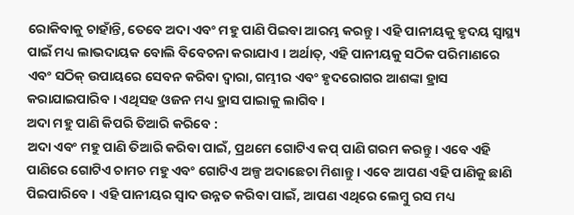ରୋକିବାକୁ ଚାହାଁନ୍ତି, ତେବେ ଅଦା ଏବଂ ମହୁ ପାଣି ପିଇବା ଆରମ୍ଭ କରନ୍ତୁ । ଏହି ପାନୀୟକୁ ହୃଦୟ ସ୍ୱାସ୍ଥ୍ୟ ପାଇଁ ମଧ୍ୟ ଲାଭଦାୟକ ବୋଲି ବିବେଚନା କରାଯାଏ । ଅର୍ଥାତ୍, ଏହି ପାନୀୟକୁ ସଠିକ ପରିମାଣରେ ଏବଂ ସଠିକ୍ ଉପାୟରେ ସେବନ କରିବା ଦ୍ୱାରା, ଗମ୍ଭୀର ଏବଂ ହୃଦରୋଗର ଆଶଙ୍କା ହ୍ରାସ କରାଯାଇପାରିବ । ଏଥିସହ ଓଜନ ମଧ୍ୟ ହ୍ରାସ ପାଇାକୁ ଲାଗିବ ।
ଅଦା ମହୁ ପାଣି କିପରି ତିଆରି କରିବେ :
ଅଦା ଏବଂ ମହୁ ପାଣି ତିଆରି କରିବା ପାଇଁ, ପ୍ରଥମେ ଗୋଟିଏ କପ୍ ପାଣି ଗରମ କରନ୍ତୁ । ଏବେ ଏହି ପାଣିରେ ଗୋଟିଏ ଚାମଚ ମହୁ ଏବଂ ଗୋଟିଏ ଅଳ୍ପ ଅଦାଛେଚା ମିଶାନ୍ତୁ । ଏବେ ଆପଣ ଏହି ପାଣିକୁ ଛାଣି ପିଇପାରିବେ । ଏହି ପାନୀୟର ସ୍ୱାଦ ଉନ୍ନତ କରିବା ପାଇଁ, ଆପଣ ଏଥିରେ ଲେମ୍ବୁ ରସ ମଧ୍ୟ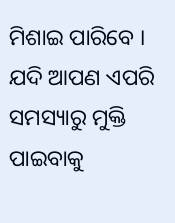ମିଶାଇ ପାରିବେ । ଯଦି ଆପଣ ଏପରି ସମସ୍ୟାରୁ ମୁକ୍ତି ପାଇବାକୁ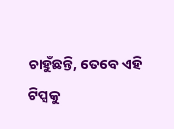ଚାହୁଁଛନ୍ତି, ତେବେ ଏହି ଟିପ୍ସକୁ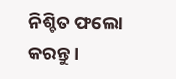ନିଶ୍ଚିତ ଫଲୋ କରନ୍ତୁ ।